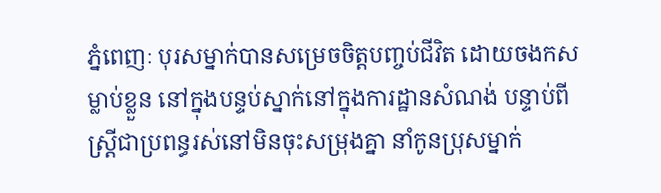ភ្នំពេញៈ បុរសម្នាក់បានសម្រេចចិត្តបញ្ចប់ជីវិត ដោយចងកសម្លាប់ខ្លួន នៅក្នុងបន្ទប់ស្នាក់នៅក្នុងការដ្ឋានសំណង់ បន្ទាប់ពី ស្រ្តីជាប្រពន្ធរស់នៅមិនចុះសម្រុងគ្នា នាំកូនប្រុសម្នាក់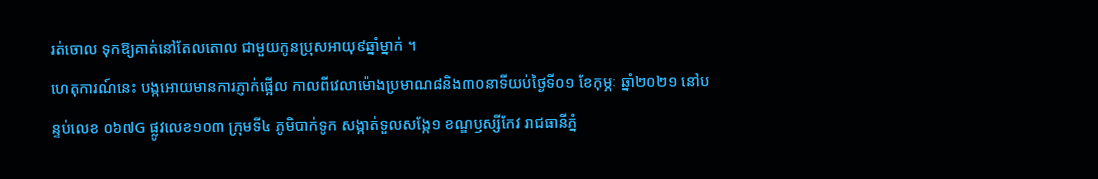រត់ចោល ទុកឱ្យគាត់នៅតែលតោល ជាមួយកូនប្រុសអាយុ៩ឆ្នាំម្នាក់ ។
ហេតុការណ៍នេះ បង្កអោយមានការភ្ញាក់ផ្អើល កាលពីវេលាម៉ោងប្រមាណ៨និង៣០នាទីយប់ថ្ងៃទី០១ ខែកុម្ភៈ ឆ្នាំ២០២១ នៅបន្ទប់លេខ ០៦៧G ផ្លូវលេខ១០៣ ក្រុមទី៤ ភូមិបាក់ទូក សង្កាត់ទួលសង្កែ១ ខណ្ឌឫស្សីកែវ រាជធានីភ្នំ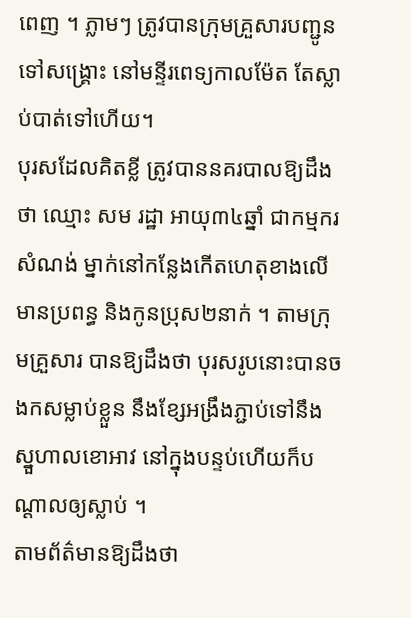ពេញ ។ ភ្លាមៗ ត្រូវបានក្រុមគ្រួសារបញ្ជូនទៅសង្គ្រោះ នៅមន្ទីរពេទ្យកាលម៉ែត តែស្លាប់បាត់ទៅហើយ។
បុរសដែលគិតខ្លី ត្រូវបាននគរបាលឱ្យដឹងថា ឈ្មោះ សម រដ្ឋា អាយុ៣៤ឆ្នាំ ជាកម្មករសំណង់ ម្នាក់នៅកន្លែងកើតហេតុខាងលើ មានប្រពន្ធ និងកូនប្រុស២នាក់ ។ តាមក្រុមគ្រួសារ បានឱ្យដឹងថា បុរសរូបនោះបានចងកសម្លាប់ខ្លួន នឹងខ្សែអង្រឹងភ្ជាប់ទៅនឹងស្នួហាលខោអាវ នៅក្នុងបន្ទប់ហើយក៏បណ្តាលឲ្យស្លាប់ ។
តាមព័ត៌មានឱ្យដឹងថា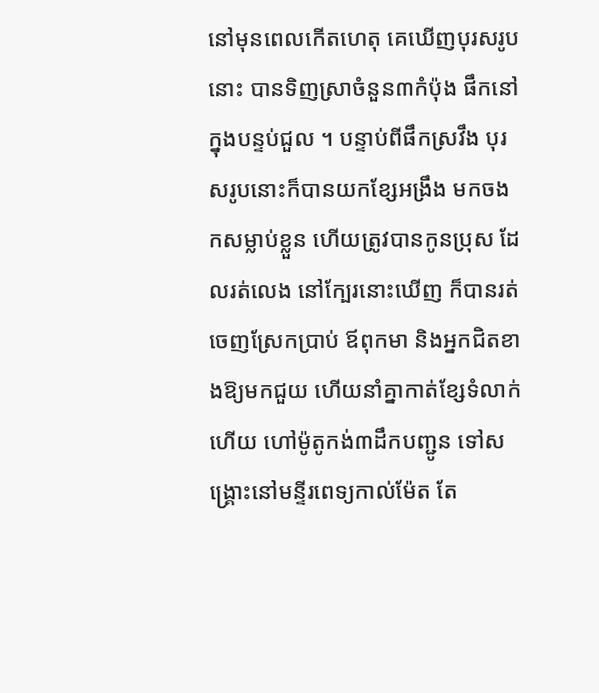នៅមុនពេលកើតហេតុ គេឃើញបុរសរូបនោះ បានទិញស្រាចំនួន៣កំប៉ុង ផឹកនៅក្នុងបន្ទប់ជួល ។ បន្ទាប់ពីផឹកស្រវឹង បុរសរូបនោះក៏បានយកខ្សែអង្រឹង មកចងកសម្លាប់ខ្លួន ហើយត្រូវបានកូនប្រុស ដែលរត់លេង នៅក្បែរនោះឃើញ ក៏បានរត់ចេញស្រែកប្រាប់ ឪពុកមា និងអ្នកជិតខាងឱ្យមកជួយ ហើយនាំគ្នាកាត់ខ្សែទំលាក់ ហើយ ហៅម៉ូតូកង់៣ដឹកបញ្ជូន ទៅសង្គ្រោះនៅមន្ទីរពេទ្យកាល់ម៉ែត តែ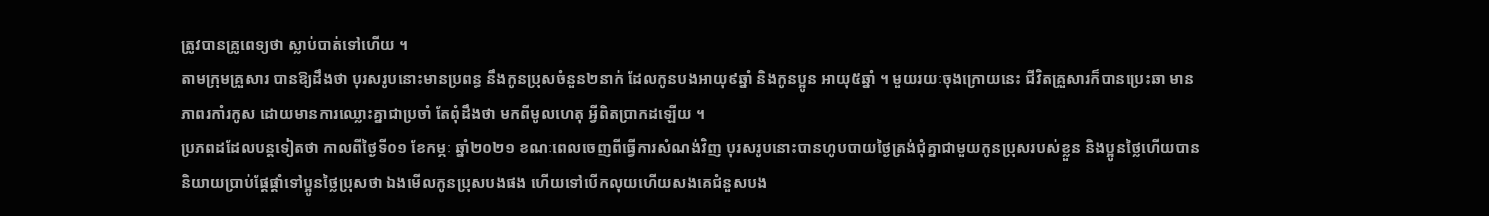ត្រូវបានគ្រូពេទ្យថា ស្លាប់បាត់ទៅហើយ ។
តាមក្រុមគ្រួសារ បានឱ្យដឹងថា បុរសរូបនោះមានប្រពន្ធ នឹងកូនប្រុសចំនួន២នាក់ ដែលកូនបងអាយុ៩ឆ្នាំ និងកូនប្អូន អាយុ៥ឆ្នាំ ។ មួយរយៈចុងក្រោយនេះ ជីវិតគ្រួសារក៏បានប្រេះឆា មានភាពរកាំរកូស ដោយមានការឈ្លោះគ្នាជាប្រចាំ តែពុំដឹងថា មកពីមូលហេតុ អ្វីពិតប្រាកដឡើយ ។
ប្រភពដដែលបន្តទៀតថា កាលពីថ្ងៃទី០១ ខែកម្ភៈ ឆ្នាំ២០២១ ខណៈពេលចេញពីធ្វើការសំណង់វិញ បុរសរូបនោះបានហូបបាយថ្ងៃត្រង់ជុំគ្នាជាមួយកូនប្រុសរបស់ខ្លួន និងប្អូនថ្លៃហើយបាននិយាយប្រាប់ផ្តែផ្តាំទៅប្អូនថ្លៃប្រុសថា ឯងមើលកូនប្រុសបងផង ហើយទៅបើកលុយហើយសងគេជំនួសបង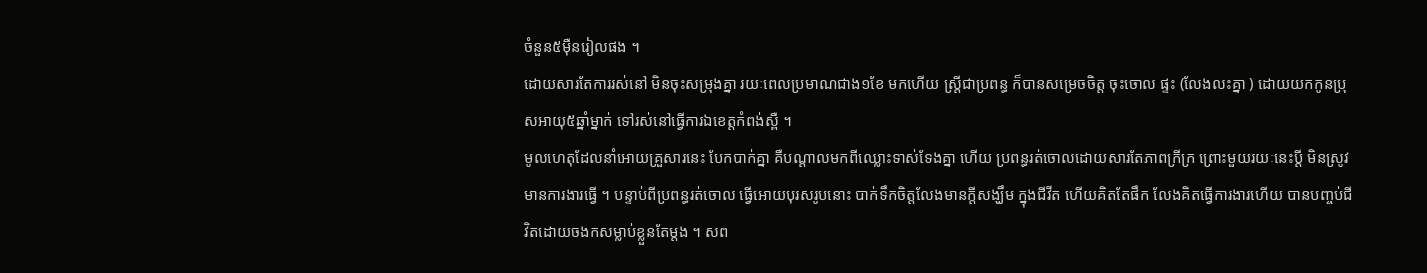ចំនួន៥ម៉ឺនរៀលផង ។
ដោយសារតែការរស់នៅ មិនចុះសម្រុងគ្នា រយៈពេលប្រមាណជាង១ខែ មកហើយ ស្រ្តីជាប្រពន្ធ ក៏បានសម្រេចចិត្ត ចុះចោល ផ្ទះ (លែងលះគ្នា ) ដោយយកកូនប្រុសអាយុ៥ឆ្នាំម្នាក់ ទៅរស់នៅធ្វើការឯខេត្តកំពង់ស្ពឺ ។
មូលហេតុដែលនាំអោយគ្រួសារនេះ បែកបាក់គ្នា គឺបណ្តាលមកពីឈ្លោះទាស់ទែងគ្នា ហើយ ប្រពន្ធរត់ចោលដោយសារតែភាពក្រីក្រ ព្រោះមួយរយៈនេះប្តី មិនស្រូវមានការងារធ្វើ ។ បន្ទាប់ពីប្រពន្ធរត់ចោល ធ្វើអោយបុរសរូបនោះ បាក់ទឹកចិត្តលែងមានក្តីសង្ឃឹម ក្នុងជីវីត ហើយគិតតែផឹក លែងគិតធ្វើការងារហើយ បានបញ្ចប់ជីវិតដោយចងកសម្លាប់ខ្លួនតែម្តង ។ សព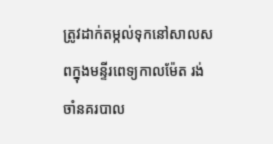ត្រូវដាក់តម្កល់ទុកនៅសាលសពក្នុងមន្ទីរពេទ្យកាលម៉ែត រង់ចាំនគរបាល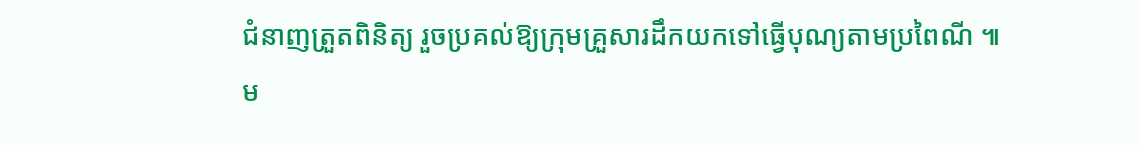ជំនាញត្រួតពិនិត្យ រួចប្រគល់ឱ្យក្រុមគ្រួសារដឹកយកទៅធ្វើបុណ្យតាមប្រពៃណី ៕
ម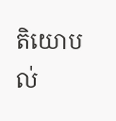តិយោបល់